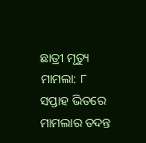ଛାତ୍ରୀ ମୃତ୍ୟୁ ମାମଲା: ୮ ସପ୍ତାହ ଭିତରେ ମାମଲାର ତଦନ୍ତ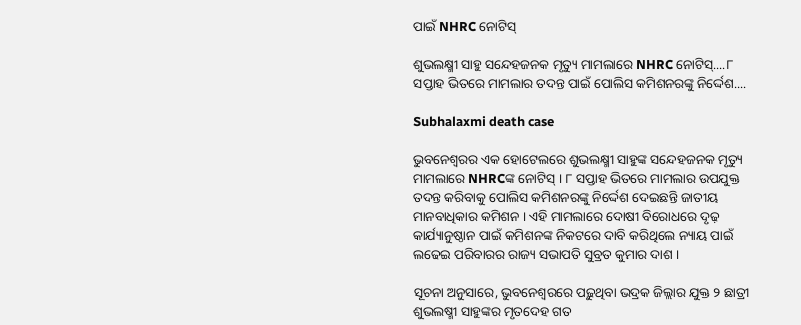ପାଇଁ NHRC ନୋଟିସ୍

ଶୁଭଲକ୍ଷ୍ମୀ ସାହୁ ସନ୍ଦେହଜନକ ମୃତ୍ୟୁ ମାମଲାରେ NHRC ନୋଟିସ୍....୮ ସପ୍ତାହ ଭିତରେ ମାମଲାର ତଦନ୍ତ ପାଇଁ ପୋଲିସ କମିଶନରଙ୍କୁ ନିର୍ଦ୍ଦେଶ....

Subhalaxmi death case

ଭୁବନେଶ୍ୱରର ଏକ ହୋଟେଲରେ ଶୁଭଲକ୍ଷ୍ମୀ ସାହୁଙ୍କ ସନ୍ଦେହଜନକ ମୃତ୍ୟୁ ମାମଲାରେ NHRCଙ୍କ ନୋଟିସ୍ । ୮ ସପ୍ତାହ ଭିତରେ ମାମଲାର ଉପଯୁକ୍ତ ତଦନ୍ତ କରିବାକୁ ପୋଲିସ କମିଶନରଙ୍କୁ ନିର୍ଦ୍ଦେଶ ଦେଇଛନ୍ତି ଜାତୀୟ ମାନବାଧିକାର କମିଶନ । ଏହି ମାମଲାରେ ଦୋଷୀ ବିରୋଧରେ ଦୃଢ଼ କାର୍ଯ୍ୟାନୁଷ୍ଠାନ ପାଇଁ କମିଶନଙ୍କ ନିକଟରେ ଦାବି କରିଥିଲେ ନ୍ୟାୟ ପାଇଁ ଲଢେଇ ପରିବାରର ରାଜ୍ୟ ସଭାପତି ସୁବ୍ରତ କୁମାର ଦାଶ ।

ସୂଚନା ଅନୁସାରେ, ଭୁବନେଶ୍ୱରରେ ପଢ଼ୁଥିବା ଭଦ୍ରକ ଜିଲ୍ଲାର ଯୁକ୍ତ ୨ ଛାତ୍ରୀ ଶୁଭଲଷ୍ମୀ ସାହୁଙ୍କର ମୃତଦେହ ଗତ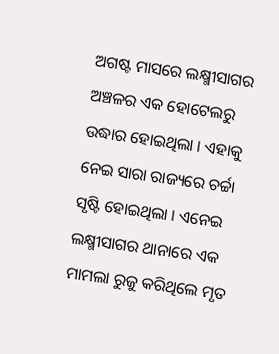ଅଗଷ୍ଟ ମାସରେ ଲକ୍ଷ୍ମୀସାଗର ଅଞ୍ଚଳର ଏକ ହୋଟେଲରୁ ଉଦ୍ଧାର ହୋଇଥିଲା । ଏହାକୁ ନେଇ ସାରା ରାଜ୍ୟରେ ଚର୍ଚ୍ଚା ସୃଷ୍ଟି ହୋଇଥିଲା । ଏନେଇ ଲକ୍ଷ୍ମୀସାଗର ଥାନାରେ ଏକ ମାମଲା ରୁଜୁ କରିଥିଲେ ମୃତ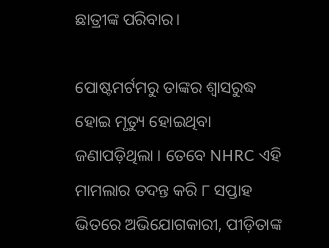ଛାତ୍ରୀଙ୍କ ପରିବାର।

ପୋଷ୍ଟମର୍ଟମରୁ ତାଙ୍କର ଶ୍ୱାସରୁଦ୍ଧ ହୋଇ ମୃତ୍ୟୁ ହୋଇଥିବା ଜଣାପଡ଼ିଥିଲା । ତେବେ NHRC ଏହି ମାମଲାର ତଦନ୍ତ କରି ୮ ସପ୍ତାହ ଭିତରେ ଅଭିଯୋଗକାରୀ, ପୀଡ଼ିତାଙ୍କ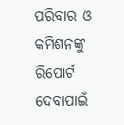ପରିବାର ଓ କମିଶନଙ୍କୁ ରିପୋର୍ଟ ଦେବାପାଇଁ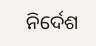ନିର୍ଦେଶ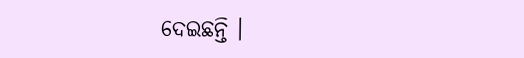ଦେଇଛନ୍ତି ।